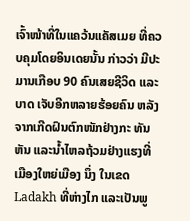ເຈົ້າໜ້າທີ່ໃນແຄວ້ນແຄັສເມຍ ທີ່ຄວບຄຸມໂດຍອິນເດຍນັ້ນ ກ່າວວ່າ ມີປະມານເກືອບ 90 ຄົນເສຍຊີວິດ ແລະບາດ ເຈັບອີກຫລາຍຮ້ອຍຄົນ ຫລັງຈາກເກີດຝົນຕົກໜັກຢ່າງກະ ທັນຫັນ ແລະນໍ້າໄຫລຖ້ວມຢ່າງແຮງທີ່ເມືອງໃຫຍ່ເມືອງ ນຶ່ງ ໃນເຂດ Ladakh ທີ່ຫ່າງໄກ ແລະເປັນພູ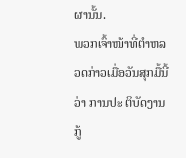ຜານັ້ນ.
ພວກເຈົ້າໜ້າທີ່ຕຳຫລວດກ່າວເມື່ອວັນສຸກມື້ນີ້ວ່າ ການປະ ຕິບັດງານກູ້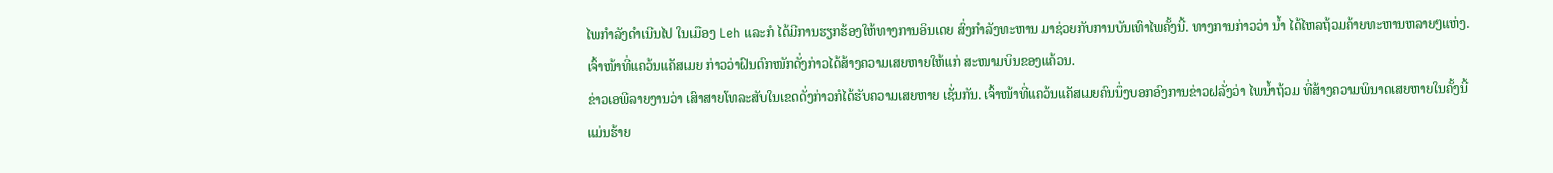ໄພກຳລັງດໍາເນີນໄປ ໃນເມືອງ Leh ແລະກໍ ໄດ້ມີການຮຽກຮ້ອງໃຫ້ທາງການອິນເດຍ ສົ່ງກຳລັງທະຫານ ມາຊ່ວຍກັບການບັນເທົາໄພຄັ້ງນີ້. ທາງການກ່າວວ່າ ນໍ້າ ໄດ້ໄຫລຖ້ວມຄ້າຍທະຫານຫລາຍໆແຫ່ງ.
ເຈົ້າໜ້າທີ່ແຄວ້ນແຄັສເມຍ ກ່າວວ່າຝົນຕົກໜັກດັ່ງກ່າວໄດ້ສ້າງຄວາມເສຍຫາຍໃຫ້ແກ່ ສະໜາມບິນຂອງແຄ້ວນ.
ຂ່າວເອພີລາຍງານວ່າ ເສົາສາຍໂທລະສັບໃນເຂດດັ່ງກ່າວກໍໄດ້ຮັບຄວາມເສຍຫາຍ ເຊັ່ນກັນ. ເຈົ້າໜ້າທີ່ແຄວ້ນແຄັສເມຍຄົນນຶ່ງບອກອົງການຂ່າວຝລັ່ງວ່າ ໄພນໍ້າຖ້ວມ ທີ່ສ້າງຄວາມພິນາດເສຍຫາຍໃນຄັ້ງນີ້ ແມ່ນຮ້າຍ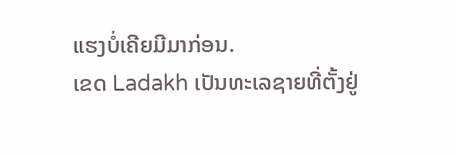ແຮງບໍ່ເຄີຍມີມາກ່ອນ.
ເຂດ Ladakh ເປັນທະເລຊາຍທີ່ຕັ້ງຢູ່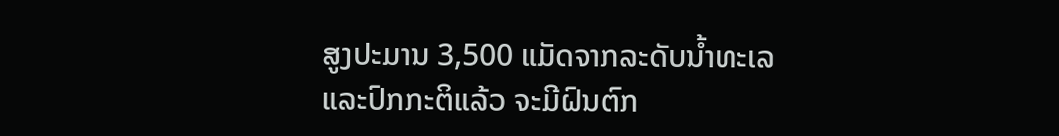ສູງປະມານ 3,500 ແມັດຈາກລະດັບນໍ້າທະເລ ແລະປົກກະຕິແລ້ວ ຈະມີຝົນຕົກ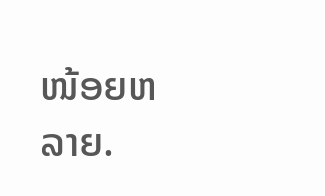ໜ້ອຍຫລາຍ.